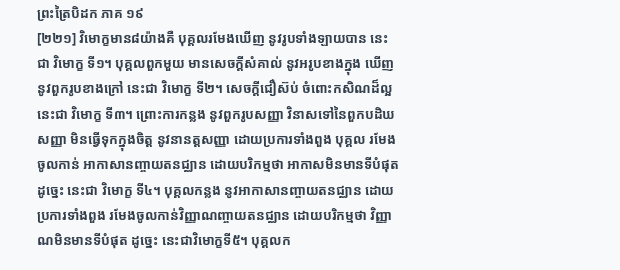ព្រះត្រៃបិដក ភាគ ១៩
[២២១] វិមោក្ខមាន៨យ៉ាងគឺ បុគ្គលរមែងឃើញ នូវរូបទាំងឡាយបាន នេះជា វិមោក្ខ ទី១។ បុគ្គលពួកមួយ មានសេចក្តីសំគាល់ នូវអរូបខាងក្នុង ឃើញនូវពួករូបខាងក្រៅ នេះជា វិមោក្ខ ទី២។ សេចក្តីជឿស៊ប់ ចំពោះកសិណដ៏ល្អ នេះជា វិមោក្ខ ទី៣។ ព្រោះការកន្លង នូវពួករូបសញ្ញា វិនាសទៅនៃពួកបដិឃសញ្ញា មិនធ្វើទុកក្នុងចិត្ត នូវនានត្តសញ្ញា ដោយប្រការទាំងពួង បុគ្គល រមែងចូលកាន់ អាកាសានញ្ចាយតនជ្ឈាន ដោយបរិកម្មថា អាកាសមិនមានទីបំផុត ដូច្នេះ នេះជា វិមោក្ខ ទី៤។ បុគ្គលកន្លង នូវអាកាសានញ្ចាយតនជ្ឈាន ដោយប្រការទាំងពួង រមែងចូលកាន់វិញ្ញាណញ្ចាយតនជ្ឈាន ដោយបរិកម្មថា វិញ្ញាណមិនមានទីបំផុត ដូច្នេះ នេះជាវិមោក្ខទី៥។ បុគ្គលក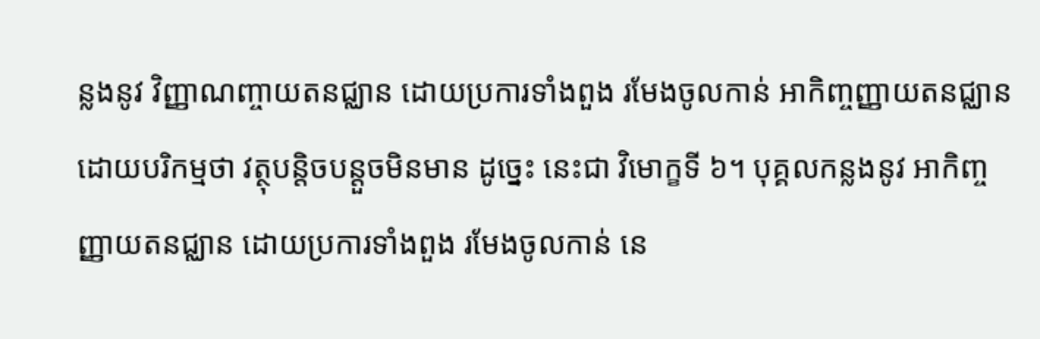ន្លងនូវ វិញ្ញាណញ្ចាយតនជ្ឈាន ដោយប្រការទាំងពួង រមែងចូលកាន់ អាកិញ្ចញ្ញាយតនជ្ឈាន ដោយបរិកម្មថា វត្ថុបន្តិចបន្តួចមិនមាន ដូច្នេះ នេះជា វិមោក្ខទី ៦។ បុគ្គលកន្លងនូវ អាកិញ្ចញ្ញាយតនជ្ឈាន ដោយប្រការទាំងពួង រមែងចូលកាន់ នេ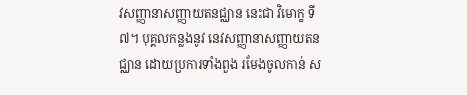វសញ្ញានាសញ្ញាយតនជ្ឈាន នេះជា វិមោក្ខ ទី៧។ បុគ្គលកន្លងនូវ នេវសញ្ញានាសញ្ញាយតនជ្ឈាន ដោយប្រការទាំងពួង រមែងចូលកាន់ ស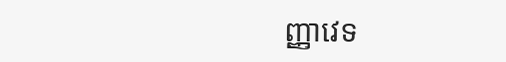ញ្ញាវេទ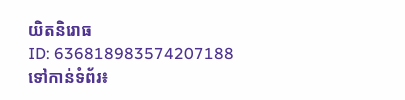យិតនិរោធ
ID: 636818983574207188
ទៅកាន់ទំព័រ៖